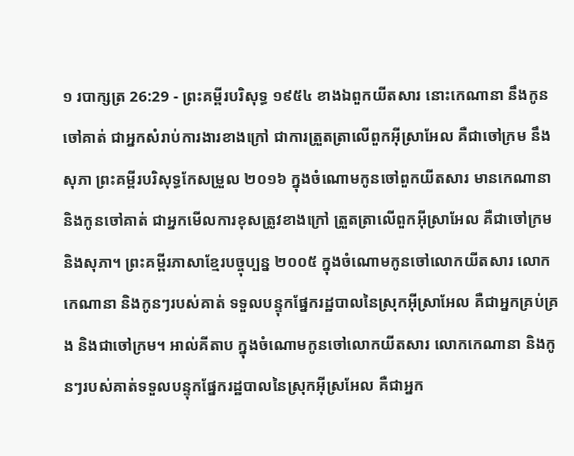១ របាក្សត្រ 26:29 - ព្រះគម្ពីរបរិសុទ្ធ ១៩៥៤ ខាងឯពួកយីតសារ នោះកេណានា នឹងកូនចៅគាត់ ជាអ្នកសំរាប់ការងារខាងក្រៅ ជាការត្រួតត្រាលើពួកអ៊ីស្រាអែល គឺជាចៅក្រម នឹងសុភា ព្រះគម្ពីរបរិសុទ្ធកែសម្រួល ២០១៦ ក្នុងចំណោមកូនចៅពួកយីតសារ មានកេណានា និងកូនចៅគាត់ ជាអ្នកមើលការខុសត្រូវខាងក្រៅ ត្រួតត្រាលើពួកអ៊ីស្រាអែល គឺជាចៅក្រម និងសុភា។ ព្រះគម្ពីរភាសាខ្មែរបច្ចុប្បន្ន ២០០៥ ក្នុងចំណោមកូនចៅលោកយីតសារ លោកកេណានា និងកូនៗរបស់គាត់ ទទួលបន្ទុកផ្នែករដ្ឋបាលនៃស្រុកអ៊ីស្រាអែល គឺជាអ្នកគ្រប់គ្រង និងជាចៅក្រម។ អាល់គីតាប ក្នុងចំណោមកូនចៅលោកយីតសារ លោកកេណានា និងកូនៗរបស់គាត់ទទួលបន្ទុកផ្នែករដ្ឋបាលនៃស្រុកអ៊ីស្រអែល គឺជាអ្នក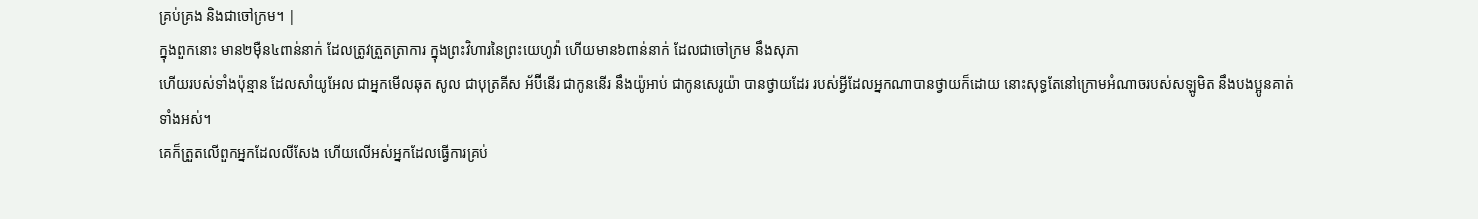គ្រប់គ្រង និងជាចៅក្រម។ |
ក្នុងពួកនោះ មាន២ម៉ឺន៤ពាន់នាក់ ដែលត្រូវត្រួតត្រាការ ក្នុងព្រះវិហារនៃព្រះយេហូវ៉ា ហើយមាន៦ពាន់នាក់ ដែលជាចៅក្រម នឹងសុភា
ហើយរបស់ទាំងប៉ុន្មាន ដែលសាំយូអែល ជាអ្នកមើលឆុត សូល ជាបុត្រគីស អ័ប៊ីនើរ ជាកូននើរ នឹងយ៉ូអាប់ ជាកូនសេរូយ៉ា បានថ្វាយដែរ របស់អ្វីដែលអ្នកណាបានថ្វាយក៏ដោយ នោះសុទ្ធតែនៅក្រោមអំណាចរបស់សឡូមិត នឹងបងប្អូនគាត់ទាំងអស់។
គេក៏ត្រួតលើពួកអ្នកដែលលីសែង ហើយលើអស់អ្នកដែលធ្វើការគ្រប់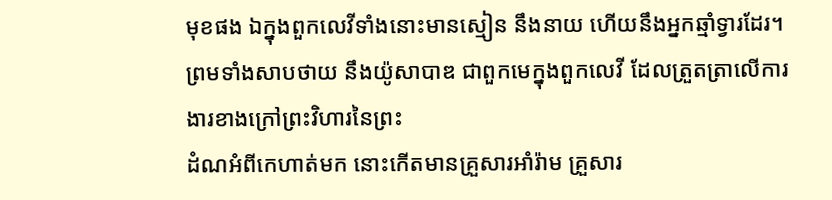មុខផង ឯក្នុងពួកលេវីទាំងនោះមានស្មៀន នឹងនាយ ហើយនឹងអ្នកឆ្មាំទ្វារដែរ។
ព្រមទាំងសាបថាយ នឹងយ៉ូសាបាឌ ជាពួកមេក្នុងពួកលេវី ដែលត្រួតត្រាលើការងារខាងក្រៅព្រះវិហារនៃព្រះ
ដំណអំពីកេហាត់មក នោះកើតមានគ្រួសារអាំរ៉ាម គ្រួសារ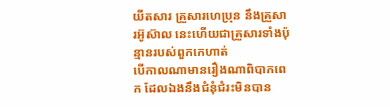យីតសារ គ្រួសារហេប្រុន នឹងគ្រួសារអ៊ូស៊ាល នេះហើយជាគ្រួសារទាំងប៉ុន្មានរបស់ពួកកេហាត់
បើកាលណាមានរឿងណាពិបាកពេក ដែលឯងនឹងជំនុំជំរះមិនបាន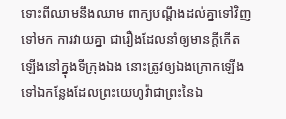ទោះពីឈាមនឹងឈាម ពាក្យបណ្តឹងដល់គ្នាទៅវិញទៅមក ការវាយគ្នា ជារឿងដែលនាំឲ្យមានក្តីកើតឡើងនៅក្នុងទីក្រុងឯង នោះត្រូវឲ្យឯងក្រោកឡើង ទៅឯកន្លែងដែលព្រះយេហូវ៉ាជាព្រះនៃឯ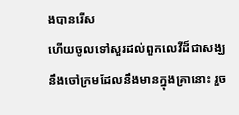ងបានរើស
ហើយចូលទៅសួរដល់ពួកលេវីដ៏ជាសង្ឃ នឹងចៅក្រមដែលនឹងមានក្នុងគ្រានោះ រួច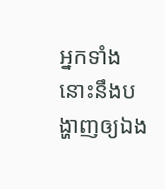អ្នកទាំងនោះនឹងបង្ហាញឲ្យឯង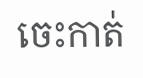ចេះកាត់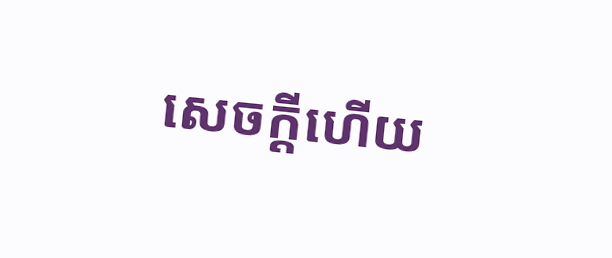សេចក្ដីហើយ